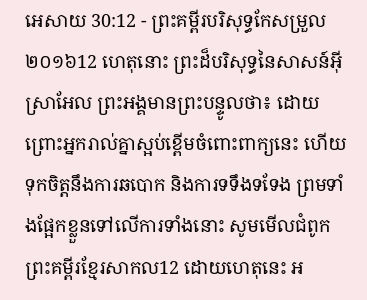អេសាយ 30:12 - ព្រះគម្ពីរបរិសុទ្ធកែសម្រួល ២០១៦12 ហេតុនោះ ព្រះដ៏បរិសុទ្ធនៃសាសន៍អ៊ីស្រាអែល ព្រះអង្គមានព្រះបន្ទូលថា៖ ដោយព្រោះអ្នករាល់គ្នាស្អប់ខ្ពើមចំពោះពាក្យនេះ ហើយទុកចិត្តនឹងការឆបោក និងការទទឹងទទែង ព្រមទាំងផ្អែកខ្លួនទៅលើការទាំងនោះ សូមមើលជំពូកព្រះគម្ពីរខ្មែរសាកល12 ដោយហេតុនេះ អ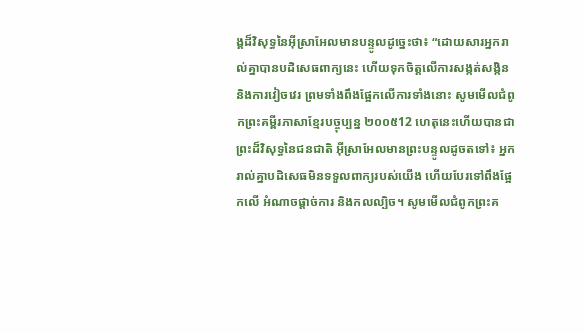ង្គដ៏វិសុទ្ធនៃអ៊ីស្រាអែលមានបន្ទូលដូច្នេះថា៖ “ដោយសារអ្នករាល់គ្នាបានបដិសេធពាក្យនេះ ហើយទុកចិត្តលើការសង្កត់សង្កិន និងការវៀចវេរ ព្រមទាំងពឹងផ្អែកលើការទាំងនោះ សូមមើលជំពូកព្រះគម្ពីរភាសាខ្មែរបច្ចុប្បន្ន ២០០៥12 ហេតុនេះហើយបានជាព្រះដ៏វិសុទ្ធនៃជនជាតិ អ៊ីស្រាអែលមានព្រះបន្ទូលដូចតទៅ៖ អ្នករាល់គ្នាបដិសេធមិនទទួលពាក្យរបស់យើង ហើយបែរទៅពឹងផ្អែកលើ អំណាចផ្ដាច់ការ និងកលល្បិច។ សូមមើលជំពូកព្រះគ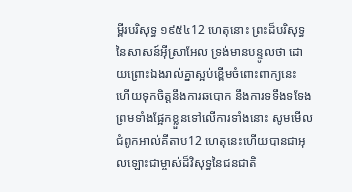ម្ពីរបរិសុទ្ធ ១៩៥៤12 ហេតុនោះ ព្រះដ៏បរិសុទ្ធនៃសាសន៍អ៊ីស្រាអែល ទ្រង់មានបន្ទូលថា ដោយព្រោះឯងរាល់គ្នាស្អប់ខ្ពើមចំពោះពាក្យនេះ ហើយទុកចិត្តនឹងការឆបោក នឹងការទទឹងទទែង ព្រមទាំងផ្អែកខ្លួនទៅលើការទាំងនោះ សូមមើលជំពូកអាល់គីតាប12 ហេតុនេះហើយបានជាអុលឡោះជាម្ចាស់ដ៏វិសុទ្ធនៃជនជាតិ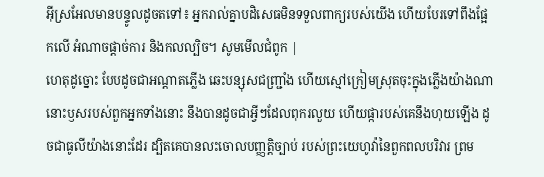អ៊ីស្រអែលមានបន្ទូលដូចតទៅ៖ អ្នករាល់គ្នាបដិសេធមិនទទួលពាក្យរបស់យើង ហើយបែរទៅពឹងផ្អែកលើ អំណាចផ្ដាច់ការ និងកលល្បិច។ សូមមើលជំពូក |
ហេតុដូច្នោះ បែបដូចជាអណ្ដាតភ្លើង ឆេះបន្សុសជញ្ជ្រាំង ហើយស្មៅក្រៀមស្រុតចុះក្នុងភ្លើងយ៉ាងណា នោះឫសរបស់ពួកអ្នកទាំងនោះ នឹងបានដូចជាអ្វីៗដែលពុករលួយ ហើយផ្ការបស់គេនឹងហុយឡើង ដូចជាធូលីយ៉ាងនោះដែរ ដ្បិតគេបានលះចោលបញ្ញត្តិច្បាប់ របស់ព្រះយេហូវ៉ានៃពួកពលបរិវារ ព្រម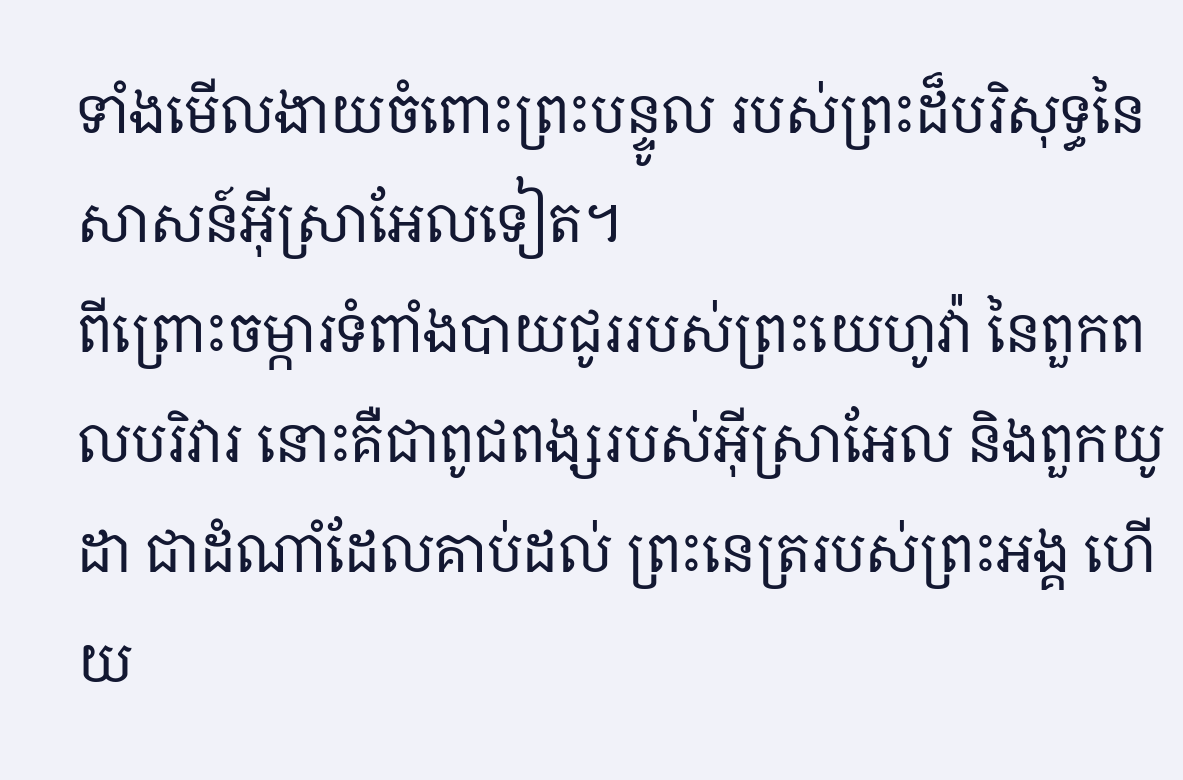ទាំងមើលងាយចំពោះព្រះបន្ទូល របស់ព្រះដ៏បរិសុទ្ធនៃសាសន៍អ៊ីស្រាអែលទៀត។
ពីព្រោះចម្ការទំពាំងបាយជូររបស់ព្រះយេហូវ៉ា នៃពួកពលបរិវារ នោះគឺជាពូជពង្សរបស់អ៊ីស្រាអែល និងពួកយូដា ជាដំណាំដែលគាប់ដល់ ព្រះនេត្ររបស់ព្រះអង្គ ហើយ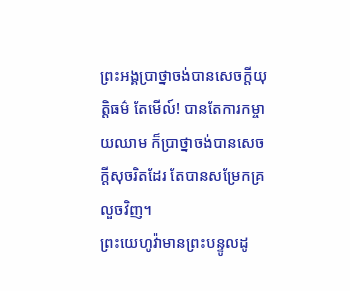ព្រះអង្គប្រាថ្នាចង់បានសេចក្ដីយុត្តិធម៌ តែមើល៍! បានតែការកម្ចាយឈាម ក៏ប្រាថ្នាចង់បានសេចក្ដីសុចរិតដែរ តែបានសម្រែកគ្រលួចវិញ។
ព្រះយេហូវ៉ាមានព្រះបន្ទូលដូ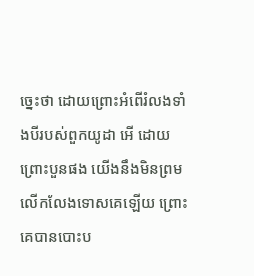ច្នេះថា ដោយព្រោះអំពើរំលងទាំងបីរបស់ពួកយូដា អើ ដោយព្រោះបួនផង យើងនឹងមិនព្រមលើកលែងទោសគេឡើយ ព្រោះគេបានបោះប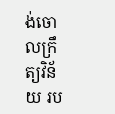ង់ចោលក្រឹត្យវិន័យ រប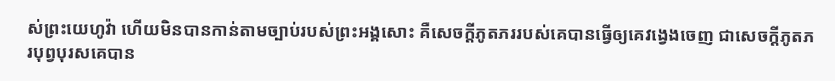ស់ព្រះយេហូវ៉ា ហើយមិនបានកាន់តាមច្បាប់របស់ព្រះអង្គសោះ គឺសេចក្ដីភូតភររបស់គេបានធ្វើឲ្យគេវង្វេងចេញ ជាសេចក្ដីភូតភរបុព្វបុរសគេបាន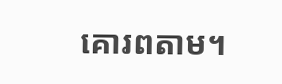គោរពតាម។